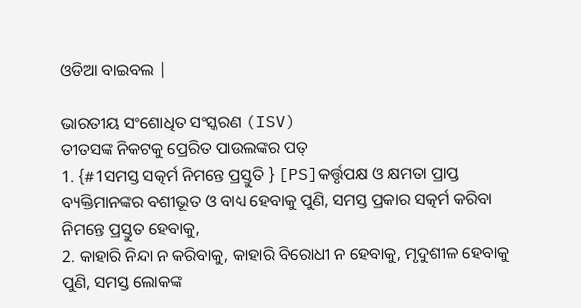ଓଡିଆ ବାଇବଲ |

ଭାରତୀୟ ସଂଶୋଧିତ ସଂସ୍କରଣ (ISV)
ତୀତସଙ୍କ ନିକଟକୁ ପ୍ରେରିତ ପାଉଲଙ୍କର ପତ୍
1. {#1ସମସ୍ତ ସତ୍କର୍ମ ନିମନ୍ତେ ପ୍ରସ୍ତୁତି } [PS]କର୍ତ୍ତୃପକ୍ଷ ଓ କ୍ଷମତା ପ୍ରାପ୍ତ ବ୍ୟକ୍ତିମାନଙ୍କର ବଶୀଭୂତ ଓ ବାଧ୍ୟ ହେବାକୁ ପୁଣି, ସମସ୍ତ ପ୍ରକାର ସତ୍କର୍ମ କରିବା ନିମନ୍ତେ ପ୍ରସ୍ତୁତ ହେବାକୁ,
2. କାହାରି ନିନ୍ଦା ନ କରିବାକୁ, କାହାରି ବିରୋଧୀ ନ ହେବାକୁ, ମୃଦୁଶୀଳ ହେବାକୁ ପୁଣି, ସମସ୍ତ ଲୋକଙ୍କ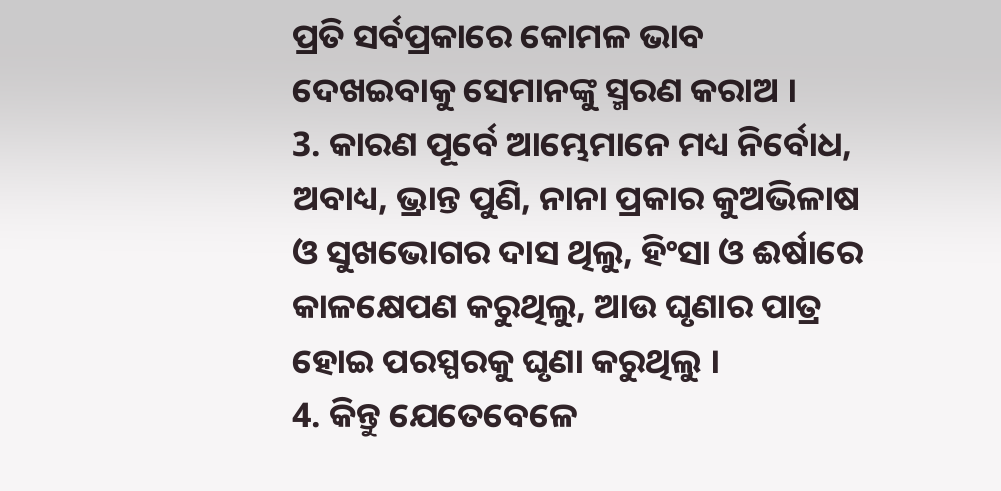ପ୍ରତି ସର୍ବପ୍ରକାରେ କୋମଳ ଭାବ ଦେଖଇବାକୁ ସେମାନଙ୍କୁ ସ୍ମରଣ କରାଅ ।
3. କାରଣ ପୂର୍ବେ ଆମ୍ଭେମାନେ ମଧ୍ୟ ନିର୍ବୋଧ, ଅବାଧ୍ୟ, ଭ୍ରାନ୍ତ ପୁଣି, ନାନା ପ୍ରକାର କୁଅଭିଳାଷ ଓ ସୁଖଭୋଗର ଦାସ ଥିଲୁ, ହିଂସା ଓ ଈର୍ଷାରେ କାଳକ୍ଷେପଣ କରୁଥିଲୁ, ଆଉ ଘୃଣାର ପାତ୍ର ହୋଇ ପରସ୍ପରକୁ ଘୃଣା କରୁଥିଲୁ ।
4. କିନ୍ତୁ ଯେତେବେଳେ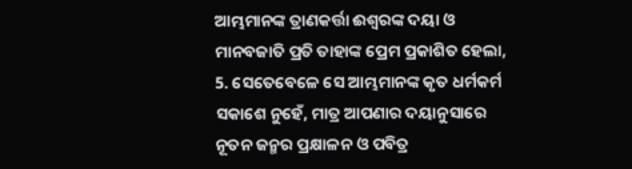ଆମ୍ଭମାନଙ୍କ ତ୍ରାଣକର୍ତ୍ତା ଈଶ୍ୱରଙ୍କ ଦୟା ଓ ମାନବଜାତି ପ୍ରତି ତାହାଙ୍କ ପ୍ରେମ ପ୍ରକାଶିତ ହେଲା,
5. ସେତେବେଳେ ସେ ଆମ୍ଭମାନଙ୍କ କୃତ ଧର୍ମକର୍ମ ସକାଶେ ନୁହେଁ, ମାତ୍ର ଆପଣାର ଦୟାନୁସାରେ ନୂତନ ଜନ୍ମର ପ୍ରକ୍ଷାଳନ ଓ ପବିତ୍ର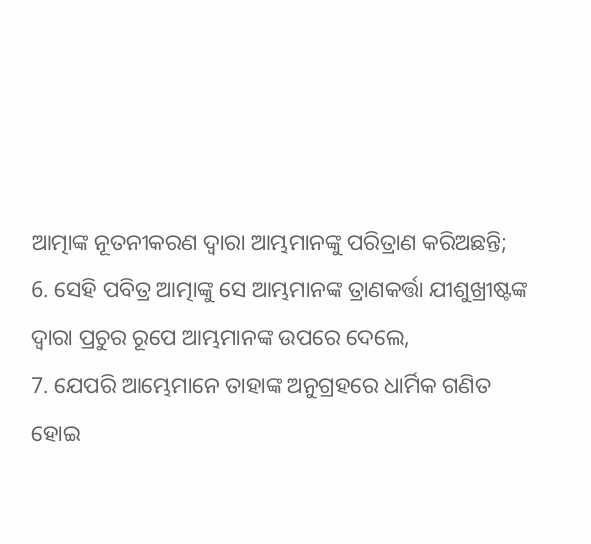ଆତ୍ମାଙ୍କ ନୂତନୀକରଣ ଦ୍ୱାରା ଆମ୍ଭମାନଙ୍କୁ ପରିତ୍ରାଣ କରିଅଛନ୍ତି;
6. ସେହି ପବିତ୍ର ଆତ୍ମାଙ୍କୁ ସେ ଆମ୍ଭମାନଙ୍କ ତ୍ରାଣକର୍ତ୍ତା ଯୀଶୁଖ୍ରୀଷ୍ଟଙ୍କ ଦ୍ୱାରା ପ୍ରଚୁର ରୂପେ ଆମ୍ଭମାନଙ୍କ ଉପରେ ଦେଲେ,
7. ଯେପରି ଆମ୍ଭେମାନେ ତାହାଙ୍କ ଅନୁଗ୍ରହରେ ଧାର୍ମିକ ଗଣିତ ହୋଇ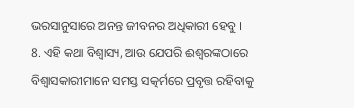ଭରସାନୁସାରେ ଅନନ୍ତ ଜୀବନର ଅଧିକାରୀ ହେବୁ ।
8. ଏହି କଥା ବିଶ୍ଵାସ୍ୟ, ଆଉ ଯେପରି ଈଶ୍ୱରଙ୍କଠାରେ ବିଶ୍ୱାସକାରୀମାନେ ସମସ୍ତ ସତ୍କର୍ମରେ ପ୍ରବୃତ୍ତ ରହିବାକୁ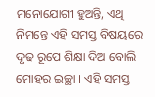ମନୋଯୋଗୀ ହୁଅନ୍ତି, ଏଥି ନିମନ୍ତେ ଏହି ସମସ୍ତ ବିଷୟରେ ଦୃଢ ରୂପେ ଶିକ୍ଷା ଦିଅ ବୋଲି ମୋହର ଇଚ୍ଛା । ଏହି ସମସ୍ତ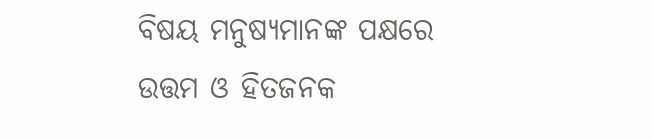ବିଷୟ ମନୁଷ୍ୟମାନଙ୍କ ପକ୍ଷରେ ଉତ୍ତମ ଓ ହିତଜନକ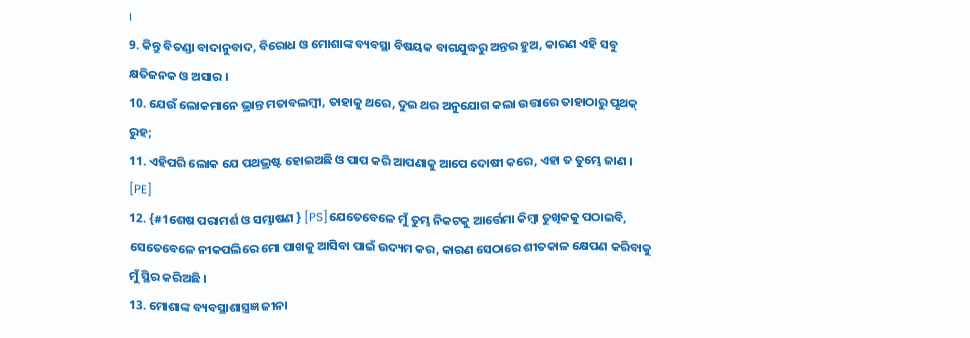।
9. କିନ୍ତୁ ବିତଣ୍ଡା ବାଦାନୁବାଦ, ବିରୋଧ ଓ ମୋଶାଙ୍କ ବ୍ୟବସ୍ଥା ବିଷୟକ ବାଗଯୁଦ୍ଧରୁ ଅନ୍ତର ହୁଅ, କାରଣ ଏହି ସବୁ କ୍ଷତିଜନକ ଓ ଅସାର ।
10. ଯେଉଁ ଲୋକମାନେ ଭ୍ରାନ୍ତ ମତାବଲମ୍ବୀ, ତାହାକୁ ଥରେ, ଦୁଇ ଥର ଅନୁଯୋଗ କଲା ଉତ୍ତାରେ ତାହାଠାରୁ ପୃଥକ୍ ରୁହ;
11. ଏହିପରି ଲୋକ ଯେ ପଥଭ୍ରଷ୍ଟ ହୋଇଅଛି ଓ ପାପ କରି ଆପଣାକୁ ଆପେ ଦୋଷୀ କରେ, ଏହା ତ ତୁମ୍ଭେ ଜାଣ । [PE]
12. {#1ଶେଷ ପରାମର୍ଶ ଓ ସମ୍ଭାଷଣ } [PS]ଯେତେବେଳେ ମୁଁ ତୁମ୍ଭ ନିକଟକୁ ଆର୍ତ୍ତେମା କିମ୍ବା ତୁଖିକକୁ ପଠାଇବି, ସେତେବେଳେ ନୀକପଲିରେ ମୋ ପାଖକୁ ଆସିବା ପାଇଁ ଉଦ୍ୟମ କର, କାରଣ ସେଠାରେ ଶୀତକାଳ କ୍ଷେପଣ କରିବାକୁ ମୁଁ ସ୍ଥିର କରିଅଛି ।
13. ମୋଶାଙ୍କ ବ୍ୟବସ୍ଥାଶାସ୍ତ୍ରଜ୍ଞ ଜୀନା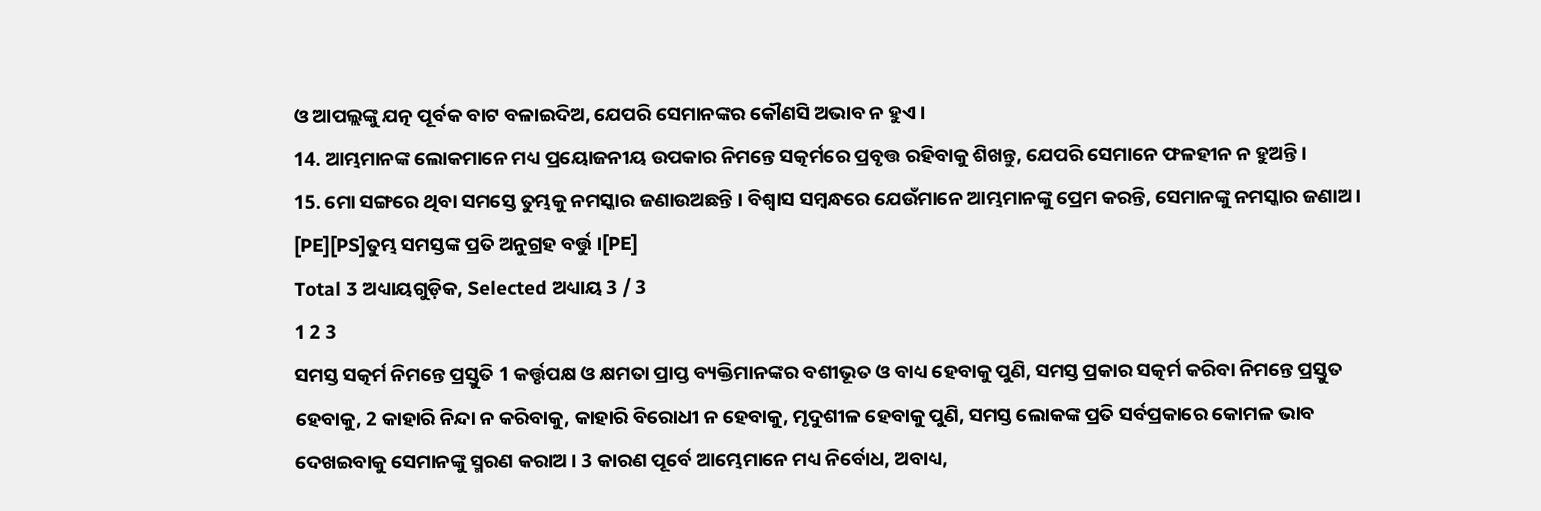ଓ ଆପଲ୍ଲଙ୍କୁ ଯତ୍ନ ପୂର୍ବକ ବାଟ ବଳାଇଦିଅ, ଯେପରି ସେମାନଙ୍କର କୌଣସି ଅଭାବ ନ ହୁଏ ।
14. ଆମ୍ଭମାନଙ୍କ ଲୋକମାନେ ମଧ୍ୟ ପ୍ରୟୋଜନୀୟ ଉପକାର ନିମନ୍ତେ ସତ୍କର୍ମରେ ପ୍ରବୃତ୍ତ ରହିବାକୁ ଶିଖନ୍ତୁ, ଯେପରି ସେମାନେ ଫଳହୀନ ନ ହୁଅନ୍ତି ।
15. ମୋ ସଙ୍ଗରେ ଥିବା ସମସ୍ତେ ତୁମ୍ଭକୁ ନମସ୍କାର ଜଣାଉଅଛନ୍ତି । ବିଶ୍ଵାସ ସମ୍ବନ୍ଧରେ ଯେଉଁମାନେ ଆମ୍ଭମାନଙ୍କୁ ପ୍ରେମ କରନ୍ତି, ସେମାନଙ୍କୁ ନମସ୍କାର ଜଣାଅ । [PE][PS]ତୁମ୍ଭ ସମସ୍ତଙ୍କ ପ୍ରତି ଅନୁଗ୍ରହ ବର୍ତ୍ତୁ ।[PE]
Total 3 ଅଧ୍ୟାୟଗୁଡ଼ିକ, Selected ଅଧ୍ୟାୟ 3 / 3
1 2 3
ସମସ୍ତ ସତ୍କର୍ମ ନିମନ୍ତେ ପ୍ରସ୍ତୁତି 1 କର୍ତ୍ତୃପକ୍ଷ ଓ କ୍ଷମତା ପ୍ରାପ୍ତ ବ୍ୟକ୍ତିମାନଙ୍କର ବଶୀଭୂତ ଓ ବାଧ୍ୟ ହେବାକୁ ପୁଣି, ସମସ୍ତ ପ୍ରକାର ସତ୍କର୍ମ କରିବା ନିମନ୍ତେ ପ୍ରସ୍ତୁତ ହେବାକୁ, 2 କାହାରି ନିନ୍ଦା ନ କରିବାକୁ, କାହାରି ବିରୋଧୀ ନ ହେବାକୁ, ମୃଦୁଶୀଳ ହେବାକୁ ପୁଣି, ସମସ୍ତ ଲୋକଙ୍କ ପ୍ରତି ସର୍ବପ୍ରକାରେ କୋମଳ ଭାବ ଦେଖଇବାକୁ ସେମାନଙ୍କୁ ସ୍ମରଣ କରାଅ । 3 କାରଣ ପୂର୍ବେ ଆମ୍ଭେମାନେ ମଧ୍ୟ ନିର୍ବୋଧ, ଅବାଧ୍ୟ,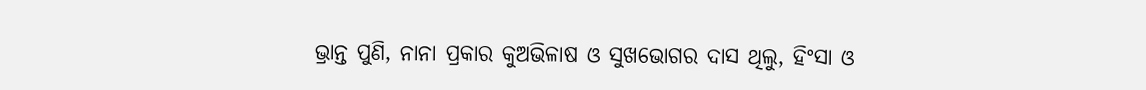ଭ୍ରାନ୍ତ ପୁଣି, ନାନା ପ୍ରକାର କୁଅଭିଳାଷ ଓ ସୁଖଭୋଗର ଦାସ ଥିଲୁ, ହିଂସା ଓ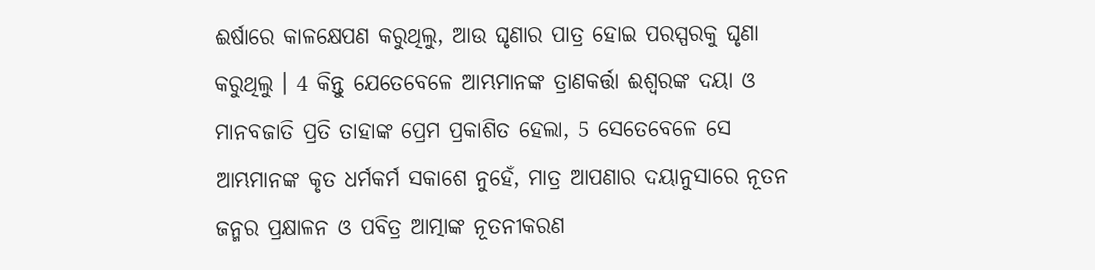ଈର୍ଷାରେ କାଳକ୍ଷେପଣ କରୁଥିଲୁ, ଆଉ ଘୃଣାର ପାତ୍ର ହୋଇ ପରସ୍ପରକୁ ଘୃଣା କରୁଥିଲୁ । 4 କିନ୍ତୁ ଯେତେବେଳେ ଆମ୍ଭମାନଙ୍କ ତ୍ରାଣକର୍ତ୍ତା ଈଶ୍ୱରଙ୍କ ଦୟା ଓ ମାନବଜାତି ପ୍ରତି ତାହାଙ୍କ ପ୍ରେମ ପ୍ରକାଶିତ ହେଲା, 5 ସେତେବେଳେ ସେ ଆମ୍ଭମାନଙ୍କ କୃତ ଧର୍ମକର୍ମ ସକାଶେ ନୁହେଁ, ମାତ୍ର ଆପଣାର ଦୟାନୁସାରେ ନୂତନ ଜନ୍ମର ପ୍ରକ୍ଷାଳନ ଓ ପବିତ୍ର ଆତ୍ମାଙ୍କ ନୂତନୀକରଣ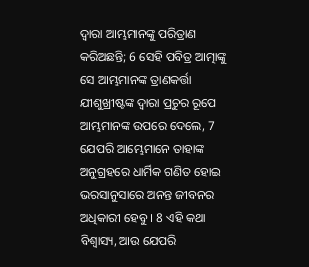ଦ୍ୱାରା ଆମ୍ଭମାନଙ୍କୁ ପରିତ୍ରାଣ କରିଅଛନ୍ତି; 6 ସେହି ପବିତ୍ର ଆତ୍ମାଙ୍କୁ ସେ ଆମ୍ଭମାନଙ୍କ ତ୍ରାଣକର୍ତ୍ତା ଯୀଶୁଖ୍ରୀଷ୍ଟଙ୍କ ଦ୍ୱାରା ପ୍ରଚୁର ରୂପେ ଆମ୍ଭମାନଙ୍କ ଉପରେ ଦେଲେ, 7 ଯେପରି ଆମ୍ଭେମାନେ ତାହାଙ୍କ ଅନୁଗ୍ରହରେ ଧାର୍ମିକ ଗଣିତ ହୋଇ ଭରସାନୁସାରେ ଅନନ୍ତ ଜୀବନର ଅଧିକାରୀ ହେବୁ । 8 ଏହି କଥା ବିଶ୍ଵାସ୍ୟ, ଆଉ ଯେପରି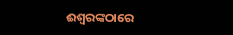ଈଶ୍ୱରଙ୍କଠାରେ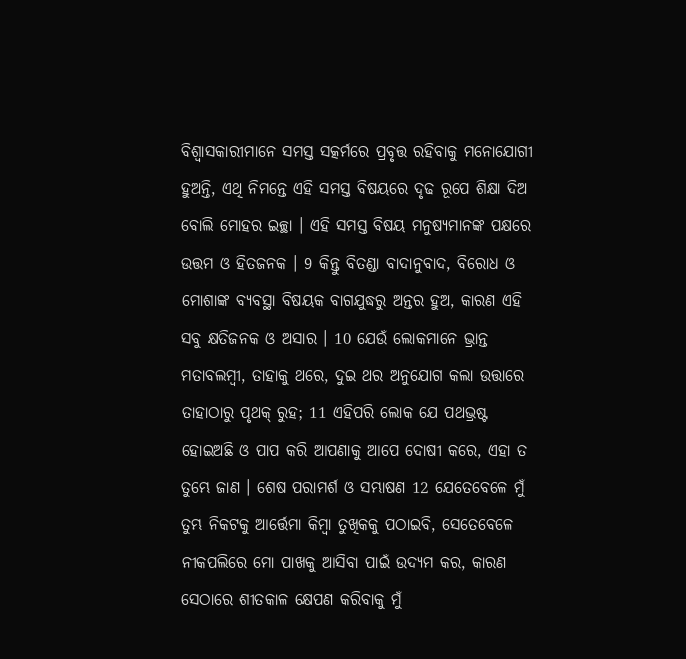ବିଶ୍ୱାସକାରୀମାନେ ସମସ୍ତ ସତ୍କର୍ମରେ ପ୍ରବୃତ୍ତ ରହିବାକୁ ମନୋଯୋଗୀ ହୁଅନ୍ତି, ଏଥି ନିମନ୍ତେ ଏହି ସମସ୍ତ ବିଷୟରେ ଦୃଢ ରୂପେ ଶିକ୍ଷା ଦିଅ ବୋଲି ମୋହର ଇଚ୍ଛା । ଏହି ସମସ୍ତ ବିଷୟ ମନୁଷ୍ୟମାନଙ୍କ ପକ୍ଷରେ ଉତ୍ତମ ଓ ହିତଜନକ । 9 କିନ୍ତୁ ବିତଣ୍ଡା ବାଦାନୁବାଦ, ବିରୋଧ ଓ ମୋଶାଙ୍କ ବ୍ୟବସ୍ଥା ବିଷୟକ ବାଗଯୁଦ୍ଧରୁ ଅନ୍ତର ହୁଅ, କାରଣ ଏହି ସବୁ କ୍ଷତିଜନକ ଓ ଅସାର । 10 ଯେଉଁ ଲୋକମାନେ ଭ୍ରାନ୍ତ ମତାବଲମ୍ବୀ, ତାହାକୁ ଥରେ, ଦୁଇ ଥର ଅନୁଯୋଗ କଲା ଉତ୍ତାରେ ତାହାଠାରୁ ପୃଥକ୍ ରୁହ; 11 ଏହିପରି ଲୋକ ଯେ ପଥଭ୍ରଷ୍ଟ ହୋଇଅଛି ଓ ପାପ କରି ଆପଣାକୁ ଆପେ ଦୋଷୀ କରେ, ଏହା ତ ତୁମ୍ଭେ ଜାଣ । ଶେଷ ପରାମର୍ଶ ଓ ସମ୍ଭାଷଣ 12 ଯେତେବେଳେ ମୁଁ ତୁମ୍ଭ ନିକଟକୁ ଆର୍ତ୍ତେମା କିମ୍ବା ତୁଖିକକୁ ପଠାଇବି, ସେତେବେଳେ ନୀକପଲିରେ ମୋ ପାଖକୁ ଆସିବା ପାଇଁ ଉଦ୍ୟମ କର, କାରଣ ସେଠାରେ ଶୀତକାଳ କ୍ଷେପଣ କରିବାକୁ ମୁଁ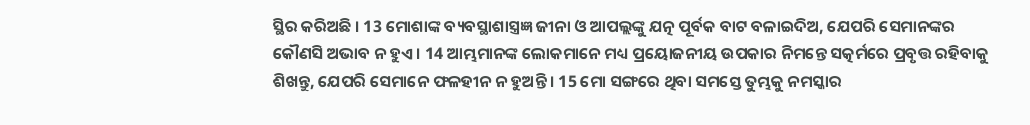ସ୍ଥିର କରିଅଛି । 13 ମୋଶାଙ୍କ ବ୍ୟବସ୍ଥାଶାସ୍ତ୍ରଜ୍ଞ ଜୀନା ଓ ଆପଲ୍ଲଙ୍କୁ ଯତ୍ନ ପୂର୍ବକ ବାଟ ବଳାଇଦିଅ, ଯେପରି ସେମାନଙ୍କର କୌଣସି ଅଭାବ ନ ହୁଏ । 14 ଆମ୍ଭମାନଙ୍କ ଲୋକମାନେ ମଧ୍ୟ ପ୍ରୟୋଜନୀୟ ଉପକାର ନିମନ୍ତେ ସତ୍କର୍ମରେ ପ୍ରବୃତ୍ତ ରହିବାକୁ ଶିଖନ୍ତୁ, ଯେପରି ସେମାନେ ଫଳହୀନ ନ ହୁଅନ୍ତି । 15 ମୋ ସଙ୍ଗରେ ଥିବା ସମସ୍ତେ ତୁମ୍ଭକୁ ନମସ୍କାର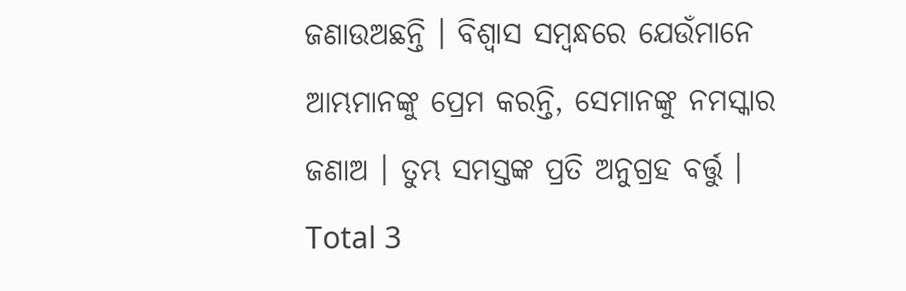ଜଣାଉଅଛନ୍ତି । ବିଶ୍ଵାସ ସମ୍ବନ୍ଧରେ ଯେଉଁମାନେ ଆମ୍ଭମାନଙ୍କୁ ପ୍ରେମ କରନ୍ତି, ସେମାନଙ୍କୁ ନମସ୍କାର ଜଣାଅ । ତୁମ୍ଭ ସମସ୍ତଙ୍କ ପ୍ରତି ଅନୁଗ୍ରହ ବର୍ତ୍ତୁ ।
Total 3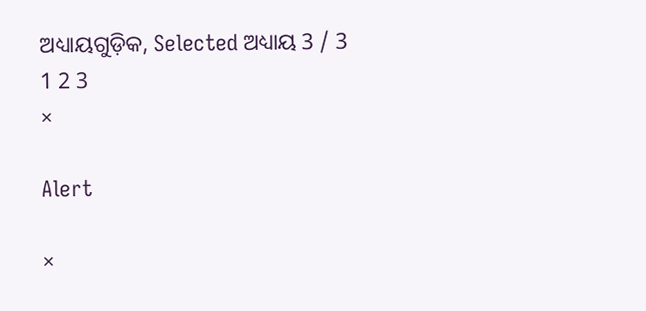ଅଧ୍ୟାୟଗୁଡ଼ିକ, Selected ଅଧ୍ୟାୟ 3 / 3
1 2 3
×

Alert

×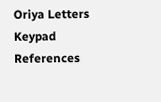Oriya Letters Keypad References